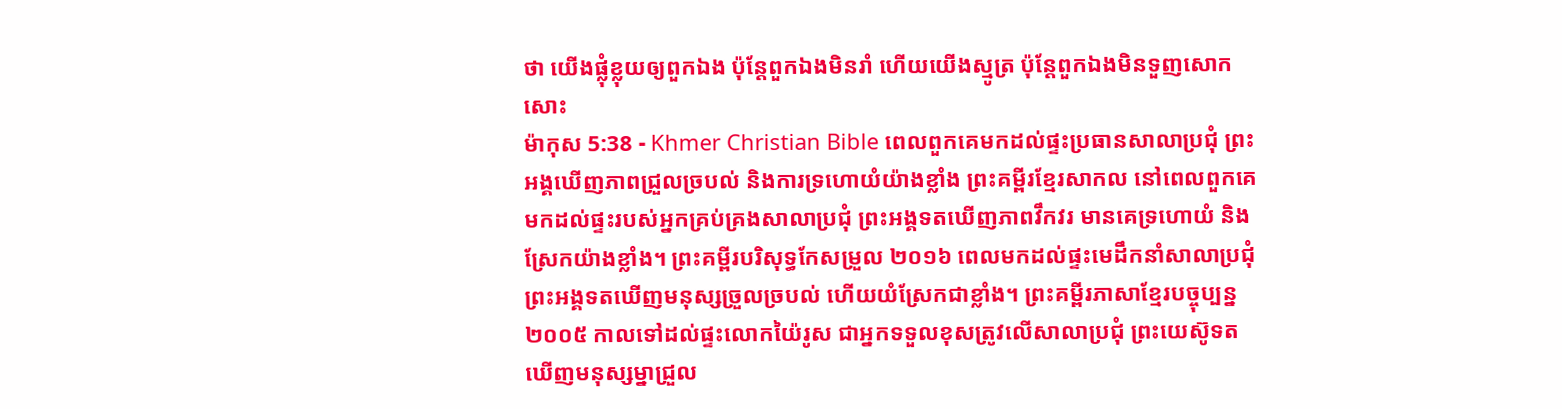ថា យើងផ្លុំខ្លុយឲ្យពួកឯង ប៉ុន្ដែពួកឯងមិនរាំ ហើយយើងស្មូត្រ ប៉ុន្ដែពួកឯងមិនទួញសោកសោះ
ម៉ាកុស 5:38 - Khmer Christian Bible ពេលពួកគេមកដល់ផ្ទះប្រធានសាលាប្រជុំ ព្រះអង្គឃើញភាពជ្រួលច្របល់ និងការទ្រហោយំយ៉ាងខ្លាំង ព្រះគម្ពីរខ្មែរសាកល នៅពេលពួកគេមកដល់ផ្ទះរបស់អ្នកគ្រប់គ្រងសាលាប្រជុំ ព្រះអង្គទតឃើញភាពវឹកវរ មានគេទ្រហោយំ និងស្រែកយ៉ាងខ្លាំង។ ព្រះគម្ពីរបរិសុទ្ធកែសម្រួល ២០១៦ ពេលមកដល់ផ្ទះមេដឹកនាំសាលាប្រជុំ ព្រះអង្គទតឃើញមនុស្សច្រួលច្របល់ ហើយយំស្រែកជាខ្លាំង។ ព្រះគម្ពីរភាសាខ្មែរបច្ចុប្បន្ន ២០០៥ កាលទៅដល់ផ្ទះលោកយ៉ៃរូស ជាអ្នកទទួលខុសត្រូវលើសាលាប្រជុំ ព្រះយេស៊ូទតឃើញមនុស្សម្នាជ្រួល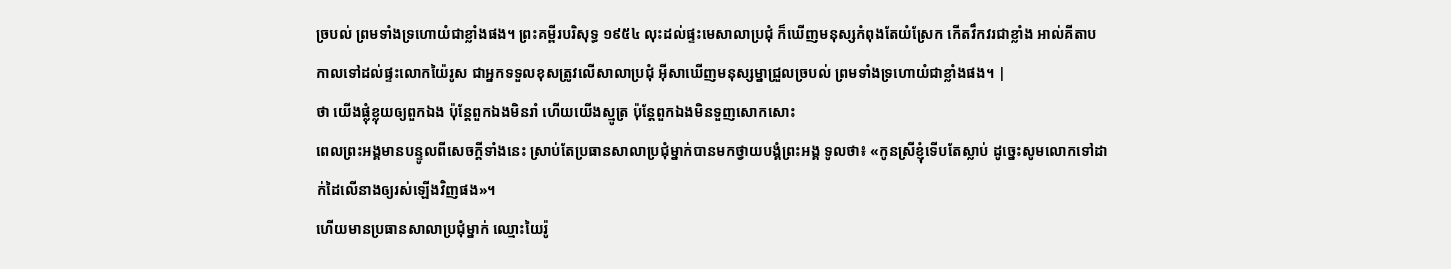ច្របល់ ព្រមទាំងទ្រហោយំជាខ្លាំងផង។ ព្រះគម្ពីរបរិសុទ្ធ ១៩៥៤ លុះដល់ផ្ទះមេសាលាប្រជុំ ក៏ឃើញមនុស្សកំពុងតែយំស្រែក កើតវឹកវរជាខ្លាំង អាល់គីតាប កាលទៅដល់ផ្ទះលោកយ៉ៃរូស ជាអ្នកទទួលខុសត្រូវលើសាលាប្រជុំ អ៊ីសាឃើញមនុស្សម្នាជ្រួលច្របល់ ព្រមទាំងទ្រហោយំជាខ្លាំងផង។ |
ថា យើងផ្លុំខ្លុយឲ្យពួកឯង ប៉ុន្ដែពួកឯងមិនរាំ ហើយយើងស្មូត្រ ប៉ុន្ដែពួកឯងមិនទួញសោកសោះ
ពេលព្រះអង្គមានបន្ទូលពីសេចក្តីទាំងនេះ ស្រាប់តែប្រធានសាលាប្រជុំម្នាក់បានមកថ្វាយបង្គំព្រះអង្គ ទូលថា៖ «កូនស្រីខ្ញុំទើបតែស្លាប់ ដូច្នេះសូមលោកទៅដាក់ដៃលើនាងឲ្យរស់ឡើងវិញផង»។
ហើយមានប្រធានសាលាប្រជុំម្នាក់ ឈ្មោះយៃរ៉ូ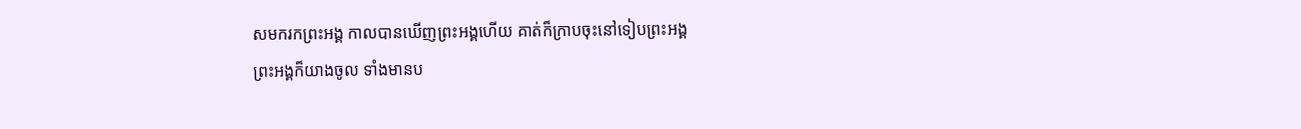សមករកព្រះអង្គ កាលបានឃើញព្រះអង្គហើយ គាត់ក៏ក្រាបចុះនៅទៀបព្រះអង្គ
ព្រះអង្គក៏យាងចូល ទាំងមានប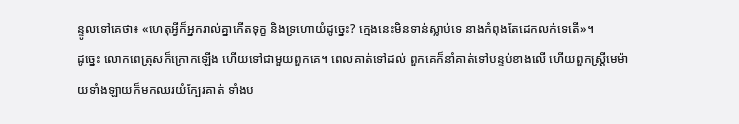ន្ទូលទៅគេថា៖ «ហេតុអ្វីក៏អ្នករាល់គ្នាកើតទុក្ខ និងទ្រហោយំដូច្នេះ? ក្មេងនេះមិនទាន់ស្លាប់ទេ នាងកំពុងតែដេកលក់ទេតើ»។
ដូច្នេះ លោកពេត្រុសក៏ក្រោកឡើង ហើយទៅជាមួយពួកគេ។ ពេលគាត់ទៅដល់ ពួកគេក៏នាំគាត់ទៅបន្ទប់ខាងលើ ហើយពួកស្ត្រីមេម៉ាយទាំងឡាយក៏មកឈរយំក្បែរគាត់ ទាំងប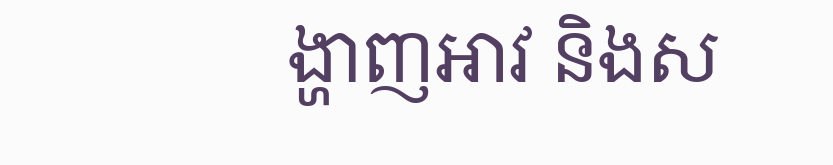ង្ហាញអាវ និងស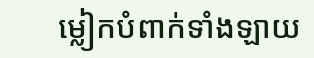ម្លៀកបំពាក់ទាំងឡាយ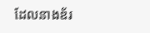ដែលនាងឌ័រ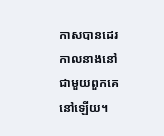កាសបានដេរ កាលនាងនៅជាមួយពួកគេនៅឡើយ។